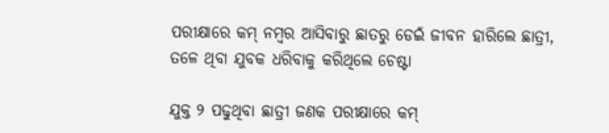ପରୀକ୍ଷାରେ କମ୍‌ ନମ୍ବର ଆସିବାରୁ ଛାତରୁ ଡେଇଁ ଜୀବନ ହାରିଲେ ଛାତ୍ରୀ, ତଳେ ଥିବା ଯୁବକ ଧରିବାକୁ କରିଥିଲେ ଚେଷ୍ଟା

ଯୁକ୍ତ ୨ ପଢୁଥିବା ଛାତ୍ରୀ ଜଣକ ପରୀକ୍ଷାରେ କମ୍‌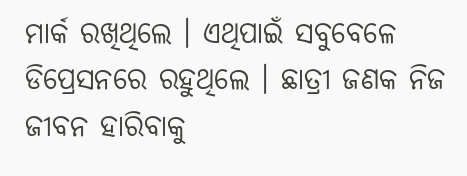ମାର୍କ ରଖିଥିଲେ । ଏଥିପାଇଁ ସବୁବେଳେ ଡିପ୍ରେସନରେ ରହୁଥିଲେ । ଛାତ୍ରୀ ଜଣକ ନିଜ ଜୀବନ ହାରିବାକୁ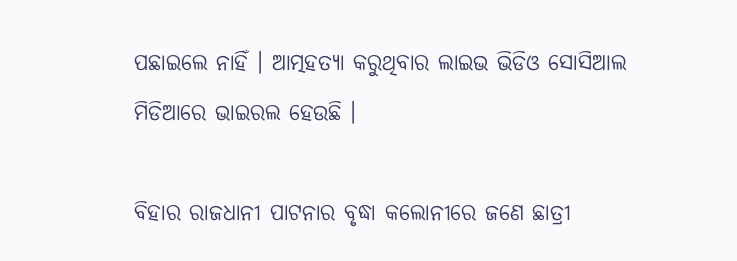ପଛାଇଲେ ନାହିଁ । ଆତ୍ମହତ୍ୟା କରୁଥିବାର ଲାଇଭ ଭିଡିଓ ସୋସିଆଲ ମିଡିଆରେ ଭାଇରଲ ହେଉଛି ।

ବିହାର ରାଜଧାନୀ ପାଟନାର ବୃଦ୍ଧା କଲୋନୀରେ ଜଣେ ଛାତ୍ରୀ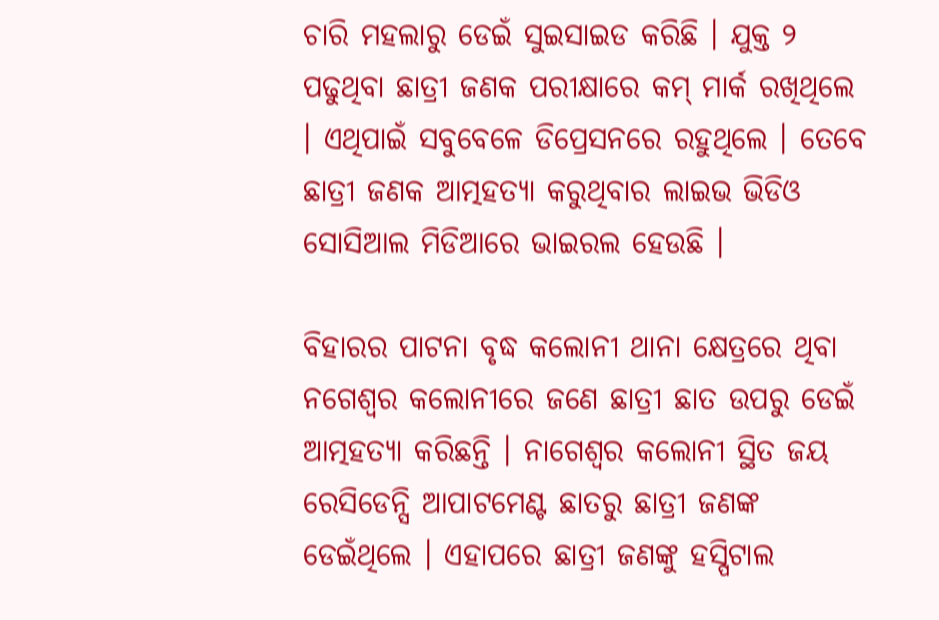ଚାରି ମହଲାରୁ ଡେଇଁ ସୁଇସାଇଡ କରିଛି । ଯୁକ୍ତ ୨ ପଢୁଥିବା ଛାତ୍ରୀ ଜଣକ ପରୀକ୍ଷାରେ କମ୍‌ ମାର୍କ ରଖିଥିଲେ । ଏଥିପାଇଁ ସବୁବେଳେ ଡିପ୍ରେସନରେ ରହୁଥିଲେ । ତେବେ ଛାତ୍ରୀ ଜଣକ ଆତ୍ମହତ୍ୟା କରୁଥିବାର ଲାଇଭ ଭିଡିଓ ସୋସିଆଲ ମିଡିଆରେ ଭାଇରଲ ହେଉଛି ।

ବିହାରର ପାଟନା ବୃଦ୍ଧ କଲୋନୀ ଥାନା କ୍ଷେତ୍ରରେ ଥିବା ନଗେଶ୍ୱର କଲୋନୀରେ ଜଣେ ଛାତ୍ରୀ ଛାତ ଉପରୁ ଡେଇଁ ଆତ୍ମହତ୍ୟା କରିଛନ୍ତି । ନାଗେଶ୍ୱର କଲୋନୀ ସ୍ଥିତ ଜୟ ରେସିଡେନ୍ସି ଆପାଟମେଣ୍ଟ ଛାତରୁ ଛାତ୍ରୀ ଜଣଙ୍କ ଡେଇଁଥିଲେ । ଏହାପରେ ଛାତ୍ରୀ ଜଣଙ୍କୁ ହସ୍ପିଟାଲ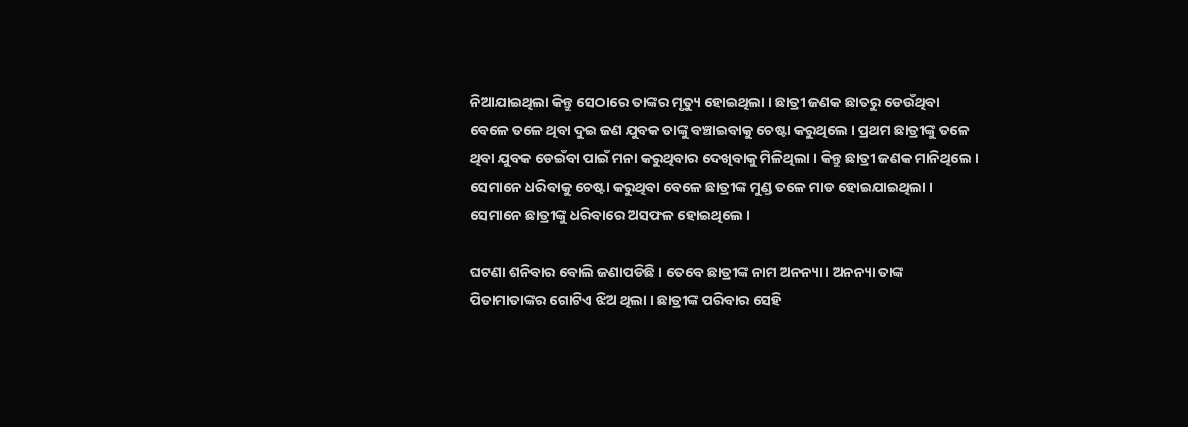ନିଆଯାଇଥିଲା କିନ୍ତୁ ସେଠାରେ ତାଙ୍କର ମୃତ୍ୟୁ ହୋଇଥିଲା । ଛାତ୍ରୀ ଜଣକ ଛାତରୁ ଡେଉଁଥିବା ବେଳେ ତଳେ ଥିବା ଦୁଇ ଜଣ ଯୁବକ ତାଙ୍କୁ ବଞ୍ଚାଇବାକୁ ଚେଷ୍ଟା କରୁଥିଲେ । ପ୍ରଥମ ଛାତ୍ରୀଙ୍କୁ ତଳେ ଥିବା ଯୁବକ ଡେଇଁବା ପାଇଁ ମନା କରୁଥିବାର ଦେଖିବାକୁ ମିଳିଥିଲା । କିନ୍ତୁ ଛାତ୍ରୀ ଜଣକ ମାନିଥିଲେ । ସେମାନେ ଧରିବାକୁ ଚେଷ୍ଟା କରୁଥିବା ବେଳେ ଛାତ୍ରୀଙ୍କ ମୁଣ୍ଡ ତଳେ ମାଡ ହୋଇଯାଇଥିଲା । ସେମାନେ ଛାତ୍ରୀଙ୍କୁ ଧରିବାରେ ଅସଫଳ ହୋଇଥିଲେ ।

ଘଟଣା ଶନିବାର ବୋଲି ଜଣାପଡିଛି । ତେବେ ଛାତ୍ରୀଙ୍କ ନାମ ଅନନ୍ୟା । ଅନନ୍ୟା ତାଙ୍କ ପିତାମାତାଙ୍କର ଗୋଟିଏ ଝିଅ ଥିଲା । ଛାତ୍ରୀଙ୍କ ପରିବାର ସେହି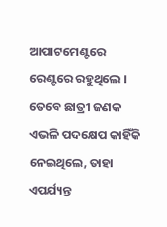ଆପାଟମେଣ୍ଟରେ ରେଣ୍ଟରେ ରହୁଥିଲେ । ତେବେ ଛାତ୍ରୀ ଜଣକ ଏଭଳି ପଦକ୍ଷେପ କାହିଁକି ନେଇଥିଲେ, ତାହା ଏପର୍ଯ୍ୟନ୍ତ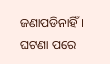ଜଣାପଡିନାହିଁ । ଘଟଣା ପରେ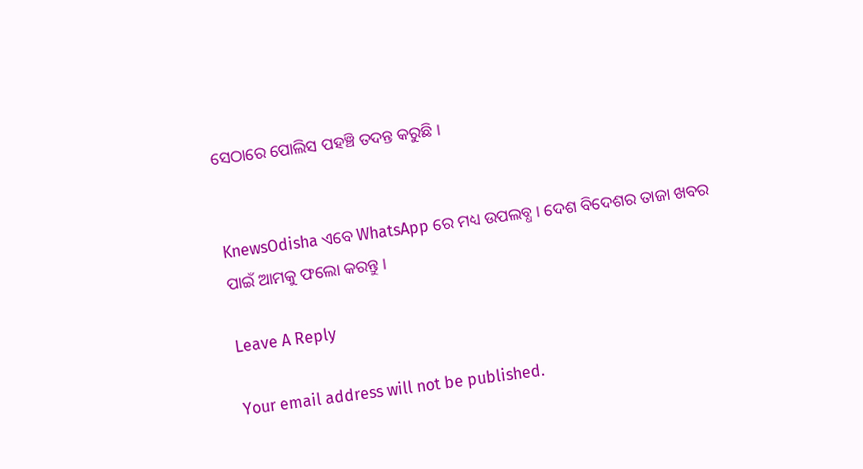ସେଠାରେ ପୋଲିସ ପହଞ୍ଚି ତଦନ୍ତ କରୁଛି ।


KnewsOdisha ଏବେ WhatsApp ରେ ମଧ୍ୟ ଉପଲବ୍ଧ । ଦେଶ ବିଦେଶର ତାଜା ଖବର ପାଇଁ ଆମକୁ ଫଲୋ କରନ୍ତୁ ।

Leave A Reply

Your email address will not be published.